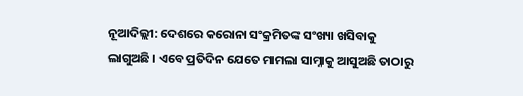ନୂଆଦିଲ୍ଲୀ: ଦେଶରେ କରୋନା ସଂକ୍ରମିତଙ୍କ ସଂଖ୍ୟା ଖସିବାକୁ ଲାଗୁଅଛି । ଏବେ ପ୍ରତିଦିନ ଯେତେ ମାମଲା ସାମ୍ନାକୁ ଆସୁଅଛି ତାଠାରୁ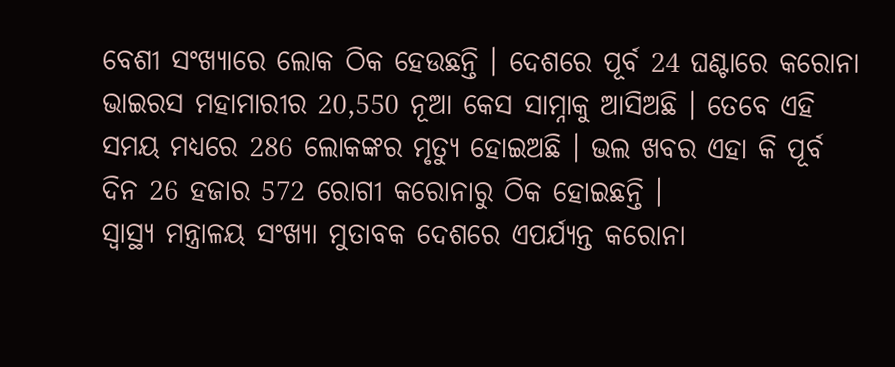ବେଶୀ ସଂଖ୍ୟାରେ ଲୋକ ଠିକ ହେଉଛନ୍ତି । ଦେଶରେ ପୂର୍ବ 24 ଘଣ୍ଟାରେ କରୋନା ଭାଇରସ ମହାମାରୀର 20,550 ନୂଆ କେସ ସାମ୍ନାକୁ ଆସିଅଛି । ତେବେ ଏହି ସମୟ ମଧ୍ୟରେ 286 ଲୋକଙ୍କର ମୃତ୍ୟୁ ହୋଇଅଛି । ଭଲ ଖବର ଏହା କି ପୂର୍ବ ଦିନ 26 ହଜାର 572 ରୋଗୀ କରୋନାରୁ ଠିକ ହୋଇଛନ୍ତି ।
ସ୍ୱାସ୍ଥ୍ୟ ମନ୍ତ୍ରାଳୟ ସଂଖ୍ୟା ମୁତାବକ ଦେଶରେ ଏପର୍ଯ୍ୟନ୍ତ କରୋନା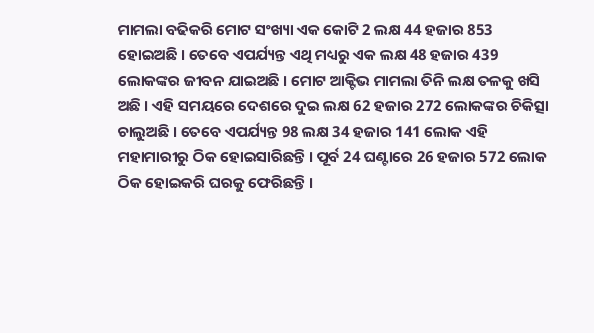ମାମଲା ବଢିକରି ମୋଟ ସଂଖ୍ୟା ଏକ କୋଟି 2 ଲକ୍ଷ 44 ହଜାର 853 ହୋଇଅଛି । ତେବେ ଏପର୍ଯ୍ୟନ୍ତ ଏଥି ମଧ୍ୟରୁ ଏକ ଲକ୍ଷ 48 ହଜାର 439 ଲୋକଙ୍କର ଜୀବନ ଯାଇଅଛି । ମୋଟ ଆକ୍ଟିଭ ମାମଲା ତିନି ଲକ୍ଷ ତଳକୁ ଖସି ଅଛି । ଏହି ସମୟରେ ଦେଶରେ ଦୁଇ ଲକ୍ଷ 62 ହଜାର 272 ଲୋକଙ୍କର ଚିକିତ୍ସା ଚାଲୁଅଛି । ତେବେ ଏପର୍ଯ୍ୟନ୍ତ 98 ଲକ୍ଷ 34 ହଜାର 141 ଲୋକ ଏହି ମହାମାରୀରୁ ଠିକ ହୋଇସାରିଛନ୍ତି । ପୂର୍ବ 24 ଘଣ୍ଟାରେ 26 ହଜାର 572 ଲୋକ ଠିକ ହୋଇକରି ଘରକୁ ଫେରିଛନ୍ତି ।